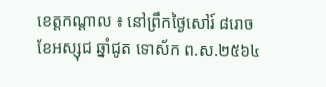ខេត្តកណ្តាល ៖ នៅព្រឹកថ្ងៃសៅរ៍ ៨រោច ខែអស្សុជ ឆ្នាំជូត ទោស័ក ព.ស.២៥៦៤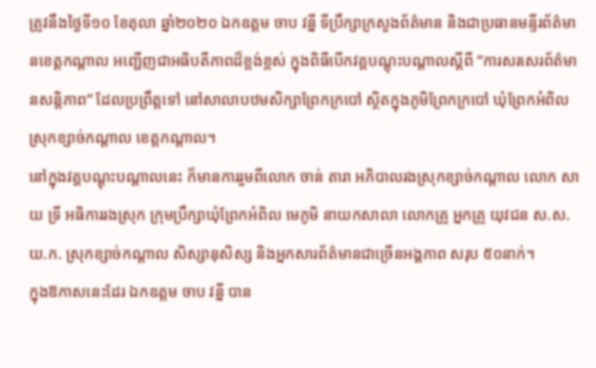ត្រូវនឹងថ្ងៃទី១០ ខែតុលា ឆ្នាំ២០២០ ឯកឧត្តម ចាប វន្នី ទីប្រឹក្សាក្រសួងព័ត៌មាន និងជាប្រធានមន្ទីរព័ត៌មានខេត្តកណ្តាល អញ្ជេីញជាអធិបតីភាពដ៏ខ្ពង់ខ្ពស់ ក្នុងពិធីបេីកវគ្គបណ្តុះបណ្តាលស្តីពី “ការសរសេរព័ត៌មានសន្តិភាព” ដែលប្រព្រឹត្តទៅ នៅសាលាបឋមសិក្សាព្រែកក្របៅ ស្ថិតក្នុងភូមិព្រែកក្របៅ ឃុំព្រែកអំពិល ស្រុកខ្សាច់កណ្តាល ខេត្តកណ្តាល។
នៅក្នុងវគ្គបណ្តុះបណ្តាលនេះ ក៏មានការរួមពីលោក ចាន់ តារា អភិបាលរងស្រុកខ្សាច់កណ្តាល លោក សាយ ទ្រី អធិការរងស្រុក ក្រុមប្រឹក្សាឃុំព្រែកអំពិល មេភូមិ នាយកសាលា លោកគ្រូ អ្នកគ្រូ យុវជន ស.ស.យ.ក. ស្រុកខ្សាច់កណ្តាល សិស្សានុសិស្ស និងអ្នកសារព័ត៌មានជាច្រេីនអង្គភាព សរុប ៥០នាក់។
ក្នុងឱកាសនេះដែរ ឯកឧត្តម ចាប វន្នី បាន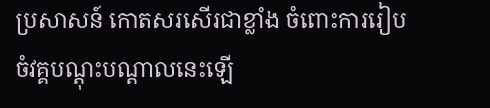ប្រសាសន៍ កោតសរសេីរជាខ្លាំង ចំពោះការរៀបចំវគ្គបណ្តុះបណ្តាលនេះឡេី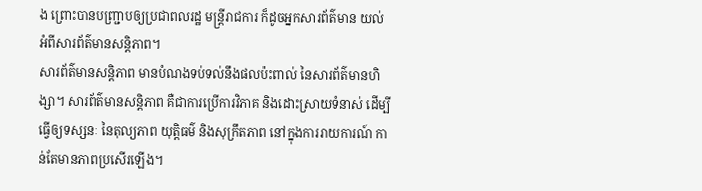ង ព្រោះបានបញ្ជ្រាបឲ្យប្រជាពលរដ្ឋ មន្ត្រីរាជការ ក៏ដូចអ្នកសារព័ត៌មាន យល់អំពីសារព័ត៌មានសន្តិភាព។
សារព័ត៌មានសន្តិភាព មានបំណងទប់ទល់នឹងផលប៉ះពាល់ នៃសារព័ត៌មានហិង្សា។ សារព័ត៌មានសន្តិភាព គឺជាការប្រេីការវិភាគ និងដោះស្រាយទំនាស់ ដេីម្បីធ្វេីឲ្យទស្សនៈ នៃតុល្យភាព យុត្តិធម៌ និងសុក្រឹតភាព នៅក្នុងការរាយការណ៍ កាន់តែមានភាពប្រសេីរឡេីង។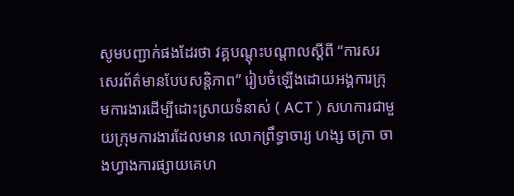សូមបញ្ជាក់ផងដែរថា វគ្គបណ្តុះបណ្តាលស្តីពី “ការសរសេរព័ត៌មានបែបសន្តិភាព” រៀបចំឡេីងដោយអង្គការក្រុមការងារដេីម្បីដោះស្រាយទំនាស់ ( ACT ) សហការជាមួយក្រុមការងារដែលមាន លោកព្រឹទ្ធាចារ្យ ហង្ស ចក្រា ចាងហ្វាងការផ្សាយគេហ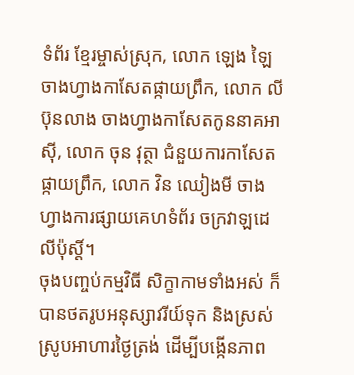ទំព័រ ខ្មែរម្ចាស់ស្រុក, លោក ឡេង ឡៃ ចាងហ្វាងកាសែតផ្កាយព្រឹក, លោក លី ប៊ុនលាង ចាងហ្វាងកាសែតកូននាគអាស៊ី, លោក ចុន វុត្ថា ជំនួយការកាសែតផ្កាយព្រឹក, លោក វិន ឈៀងមី ចាងហ្វាងការផ្សាយគេហទំព័រ ចក្រវាឡដេលីប៉ុស្តិ៍។
ចុងបញ្ចប់កម្មវិធី សិក្ខាកាមទាំងអស់ ក៏បានថតរូបអនុស្សាវរីយ៍ទុក និងស្រស់ស្រូបអាហារថ្ងៃត្រង់ ដេីម្បីបង្កេីនភាព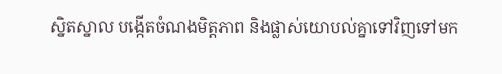ស្និតស្នាល បង្កេីតចំណងមិត្តភាព និងផ្លាស់យោបល់គ្នាទៅវិញទៅមក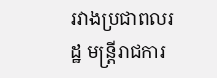រវាងប្រជាពលរដ្ឋ មន្ត្រីរាជការ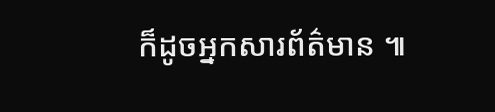ក៏ដូចអ្នកសារព័ត៌មាន ៕